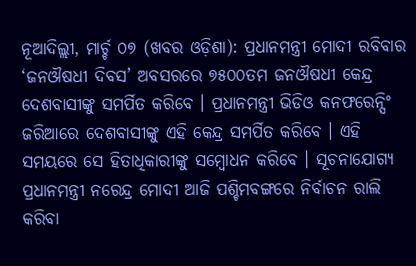ନୂଆଦିଲ୍ଲୀ, ମାର୍ଚ୍ଚ ୦୭ (ଖବର ଓଡ଼ିଶା): ପ୍ରଧାନମନ୍ତ୍ରୀ ମୋଦୀ ରବିବାର ‘ଜନଔଷଧୀ ଦିବସ’ ଅବସରରେ ୭୫୦୦ତମ ଜନଔଷଧୀ କେନ୍ଦ୍ର ଦେଶବାସୀଙ୍କୁ ସମର୍ପିତ କରିବେ । ପ୍ରଧାନମନ୍ତ୍ରୀ ଭିଡିଓ କନଫରେନ୍ସିଂ ଜରିଆରେ ଦେଶବାସୀଙ୍କୁ ଏହି କେନ୍ଦ୍ର ସମର୍ପିତ କରିବେ । ଏହି ସମୟରେ ସେ ହିତାଧିକାରୀଙ୍କୁ ସମ୍ବୋଧନ କରିବେ । ସୂଚନାଯୋଗ୍ୟ ପ୍ରଧାନମନ୍ତ୍ରୀ ନରେନ୍ଦ୍ର ମୋଦୀ ଆଜି ପଶ୍ଚିମବଙ୍ଗରେ ନିର୍ବାଚନ ରାଲି କରିବା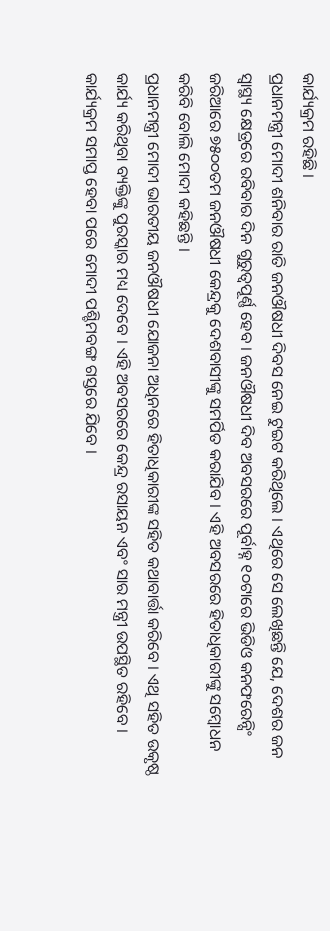କାର୍ଯ୍ୟକ୍ରମ ରହିଛି ।
ପ୍ରଧାନମନ୍ତ୍ରୀ ମୋଦୀ ଶନିବାର ରାତି ଜନଔଷଧୀ ଦିବସ ନେଇ ଟୁଇଟ କରିଥିଲେ । ଏଥିରେ ସେ ଲେଖିଛନ୍ତି ଯେ, ଦେଶର ଜନ ସ୍ୱାସ୍ଥ୍ୟ କ୍ଷେତ୍ରରେ ରବିବାର ଦିନ ଗୁରୁତ୍ୱପୂର୍ଣ୍ଣ ହେବ । ଜନଔଷଧୀ ଦିବ ଅବସରରେ ପୂର୍ବାହ୍ନ ୧୦ଟାରେ ଭିଡିଓ କନଫରେନ୍ସିଂ ଜରିଆରେ ୭୫୦୦ତମ ଜନଔଷଧୀ କେନ୍ଦ୍ରକୁ ଦେଶବାସୀଙ୍କୁ ସମର୍ପିତ କରାଯିବ । ଏହି ଅବସରରେ ହିତାଧିକାରୀଙ୍କୁ ସମ୍ବୋଧନ କରିବି ବୋଲି ମୋଦୀ କହିଛନ୍ତି ।
ପ୍ରଧାନମନ୍ତ୍ରୀ ମୋଦୀ ଭାରତୀୟ ଜନଔଷଧୀ ଯୋଜନା ଅଧିନରେ ହିତାଧିକାରୀଙ୍କ ସହିତ କଥାବାର୍ତ୍ତା କରିବେ । ଏଥି ସହିତ ଉକୃଷ୍ଠ କାର୍ଯ୍ୟ କରିଥିବା ବ୍ୟକ୍ତିଙ୍କୁ ପୁରସ୍କାର ମଧ୍ୟ ଦେବେ । ଏହି ଅବସରରେ କେନ୍ଦ୍ର ରସାୟନ ଏବଂ ସାର ମନ୍ତ୍ରୀ ଉପସ୍ଥିତ ରହିବେ । କାର୍ଯ୍ୟକ୍ରମ ସମାପ୍ତ ହେବା ପରେ ମୋଦୀ ପଶ୍ଚିମବଙ୍ଗ ଗସ୍ତରେ ଯିବେ ।